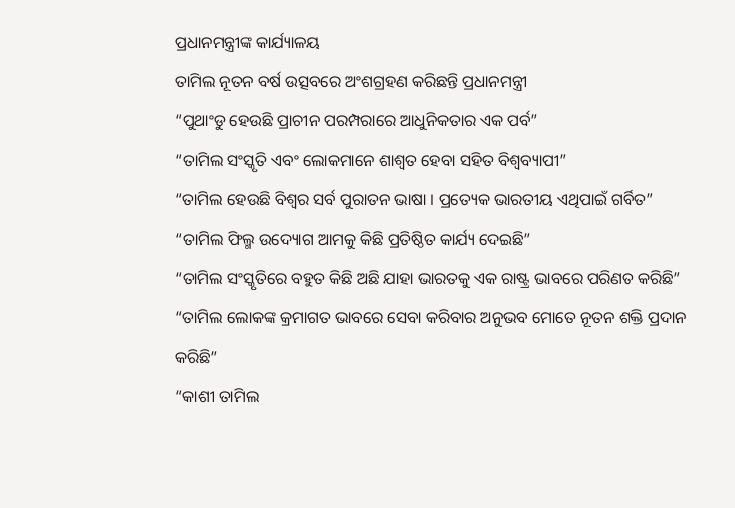ପ୍ରଧାନମନ୍ତ୍ରୀଙ୍କ କାର୍ଯ୍ୟାଳୟ
ତାମିଲ ନୂତନ ବର୍ଷ ଉତ୍ସବରେ ଅଂଶଗ୍ରହଣ କରିଛନ୍ତି ପ୍ରଧାନମନ୍ତ୍ରୀ
“ପୁଥାଂଡୁ ହେଉଛି ପ୍ରାଚୀନ ପରମ୍ପରାରେ ଆଧୁନିକତାର ଏକ ପର୍ବ”
“ତାମିଲ ସଂସ୍କୃତି ଏବଂ ଲୋକମାନେ ଶାଶ୍ୱତ ହେବା ସହିତ ବିଶ୍ୱବ୍ୟାପୀ”
“ତାମିଲ ହେଉଛି ବିଶ୍ୱର ସର୍ବ ପୁରାତନ ଭାଷା । ପ୍ରତ୍ୟେକ ଭାରତୀୟ ଏଥିପାଇଁ ଗର୍ବିତ”
“ତାମିଲ ଫିଲ୍ମ ଉଦ୍ୟୋଗ ଆମକୁ କିଛି ପ୍ରତିଷ୍ଠିତ କାର୍ଯ୍ୟ ଦେଇଛି”
“ତାମିଲ ସଂସ୍କୃତିରେ ବହୁତ କିଛି ଅଛି ଯାହା ଭାରତକୁ ଏକ ରାଷ୍ଟ୍ର ଭାବରେ ପରିଣତ କରିଛି”
“ତାମିଲ ଲୋକଙ୍କ କ୍ରମାଗତ ଭାବରେ ସେବା କରିବାର ଅନୁଭବ ମୋତେ ନୂତନ ଶକ୍ତି ପ୍ରଦାନ କରିଛି”
“କାଶୀ ତାମିଲ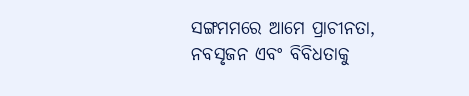ସଙ୍ଗମମରେ ଆମେ ପ୍ରାଚୀନତା, ନବସୃଜନ ଏବଂ ବିବିଧତାକୁ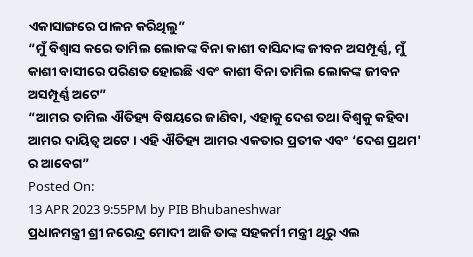ଏକାସାଙ୍ଗରେ ପାଳନ କରିଥିଲୁ”
“ମୁଁ ବିଶ୍ୱାସ କରେ ତାମିଲ ଲୋକଙ୍କ ବିନା କାଶୀ ବାସିନ୍ଦାଙ୍କ ଜୀବନ ଅସମ୍ପୂର୍ଣ୍ଣ, ମୁଁ କାଶୀ ବାସୀରେ ପରିଣତ ହୋଇଛି ଏବଂ କାଶୀ ବିନା ତାମିଲ ଲୋକଙ୍କ ଜୀବନ ଅସମ୍ପୂର୍ଣ୍ଣ ଅଟେ”
“ଆମର ତାମିଲ ଐତିହ୍ୟ ବିଷୟରେ ଜାଣିବା, ଏହାକୁ ଦେଶ ତଥା ବିଶ୍ୱକୁ କହିବା ଆମର ଦାୟିତ୍ୱ ଅଟେ । ଏହି ଐତିହ୍ୟ ଆମର ଏକତାର ପ୍ରତୀକ ଏବଂ ‘ଦେଶ ପ୍ରଥମ' ର ଆବେଗ”
Posted On:
13 APR 2023 9:55PM by PIB Bhubaneshwar
ପ୍ରଧାନମନ୍ତ୍ରୀ ଶ୍ରୀ ନରେନ୍ଦ୍ର ମୋଦୀ ଆଜି ତାଙ୍କ ସହକର୍ମୀ ମନ୍ତ୍ରୀ ଥିରୁ ଏଲ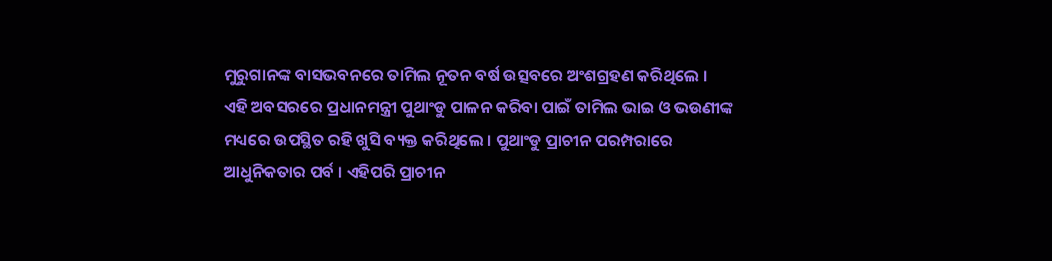ମୁରୁଗାନଙ୍କ ବାସଭବନରେ ତାମିଲ ନୂତନ ବର୍ଷ ଉତ୍ସବରେ ଅଂଶଗ୍ରହଣ କରିଥିଲେ ।
ଏହି ଅବସରରେ ପ୍ରଧାନମନ୍ତ୍ରୀ ପୁଥାଂଡୁ ପାଳନ କରିବା ପାଇଁ ତାମିଲ ଭାଇ ଓ ଭଉଣୀଙ୍କ ମଧ୍ୟରେ ଉପସ୍ଥିତ ରହି ଖୁସି ବ୍ୟକ୍ତ କରିଥିଲେ । ପୁଥାଂଡୁ ପ୍ରାଚୀନ ପରମ୍ପରାରେ ଆଧୁନିକତାର ପର୍ବ । ଏହିପରି ପ୍ରାଚୀନ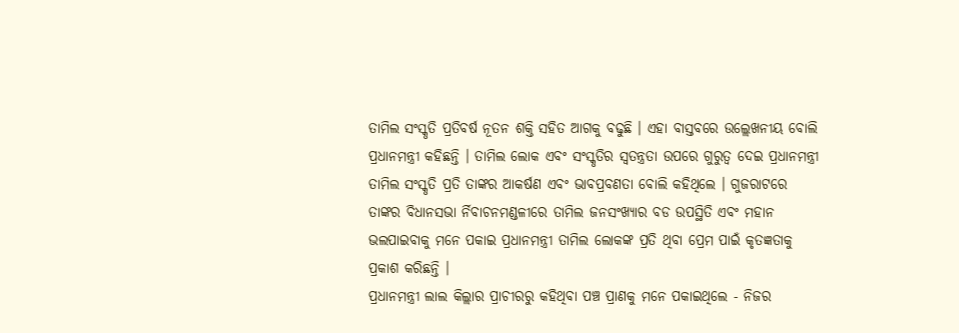ତାମିଲ ସଂସ୍କୃତି ପ୍ରତିବର୍ଷ ନୂତନ ଶକ୍ତି ସହିତ ଆଗକୁ ବଢୁଛି । ଏହା ବାସ୍ତବରେ ଉଲ୍ଲେଖନୀୟ ବୋଲି ପ୍ରଧାନମନ୍ତ୍ରୀ କହିଛନ୍ତି । ତାମିଲ ଲୋକ ଏବଂ ସଂସ୍କୃତିର ସ୍ୱତନ୍ତ୍ରତା ଉପରେ ଗୁରୁତ୍ୱ ଦେଇ ପ୍ରଧାନମନ୍ତ୍ରୀ ତାମିଲ ସଂସ୍କୃତି ପ୍ରତି ତାଙ୍କର ଆକର୍ଷଣ ଏବଂ ଭାବପ୍ରବଣତା ବୋଲି କହିଥିଲେ । ଗୁଜରାଟରେ ତାଙ୍କର ବିଧାନସଭା ର୍ନିବାଚନମଣ୍ଡଳୀରେ ତାମିଲ ଜନସଂଖ୍ୟାର ବଡ ଉପସ୍ଥିତି ଏବଂ ମହାନ ଭଲପାଇବାକୁ ମନେ ପକାଇ ପ୍ରଧାନମନ୍ତ୍ରୀ ତାମିଲ ଲୋକଙ୍କ ପ୍ରତି ଥିବା ପ୍ରେମ ପାଇଁ କୃତଜ୍ଞତାକୁ ପ୍ରକାଶ କରିଛନ୍ତି ।
ପ୍ରଧାନମନ୍ତ୍ରୀ ଲାଲ କିଲ୍ଲାର ପ୍ରାଚୀରରୁ କହିଥିବା ପଞ୍ଚ ପ୍ରାଣକୁ ମନେ ପକାଇଥିଲେ - ନିଜର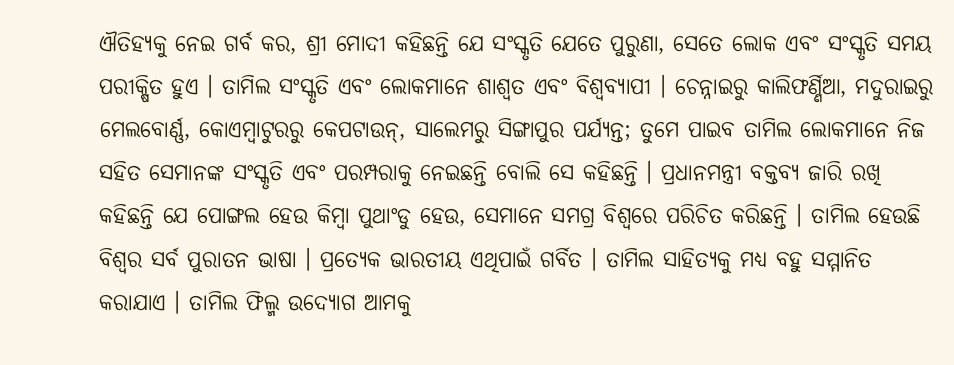ଐତିହ୍ୟକୁ ନେଇ ଗର୍ବ କର, ଶ୍ରୀ ମୋଦୀ କହିଛନ୍ତି ଯେ ସଂସ୍କୃତି ଯେତେ ପୁରୁଣା, ସେତେ ଲୋକ ଏବଂ ସଂସ୍କୃତି ସମୟ ପରୀକ୍ଷିତ ହୁଏ । ତାମିଲ ସଂସ୍କୃତି ଏବଂ ଲୋକମାନେ ଶାଶ୍ୱତ ଏବଂ ବିଶ୍ୱବ୍ୟାପୀ । ଚେନ୍ନାଇରୁ କାଲିଫର୍ଣ୍ଣିଆ, ମଦୁରାଇରୁ ମେଲବୋର୍ଣ୍ଣ, କୋଏମ୍ବାଟୁରରୁ କେପଟାଉନ୍, ସାଲେମରୁ ସିଙ୍ଗାପୁର ପର୍ଯ୍ୟନ୍ତ; ତୁମେ ପାଇବ ତାମିଲ ଲୋକମାନେ ନିଜ ସହିତ ସେମାନଙ୍କ ସଂସ୍କୃତି ଏବଂ ପରମ୍ପରାକୁ ନେଇଛନ୍ତି ବୋଲି ସେ କହିଛନ୍ତି । ପ୍ରଧାନମନ୍ତ୍ରୀ ବକ୍ତବ୍ୟ ଜାରି ରଖି କହିଛନ୍ତି ଯେ ପୋଙ୍ଗଲ ହେଉ କିମ୍ବା ପୁଥାଂଡୁ ହେଉ, ସେମାନେ ସମଗ୍ର ବିଶ୍ୱରେ ପରିଚିତ କରିଛନ୍ତି । ତାମିଲ ହେଉଛି ବିଶ୍ୱର ସର୍ବ ପୁରାତନ ଭାଷା । ପ୍ରତ୍ୟେକ ଭାରତୀୟ ଏଥିପାଇଁ ଗର୍ବିତ । ତାମିଲ ସାହିତ୍ୟକୁ ମଧ୍ୟ ବହୁ ସମ୍ମାନିତ କରାଯାଏ । ତାମିଲ ଫିଲ୍ମ ଉଦ୍ୟୋଗ ଆମକୁ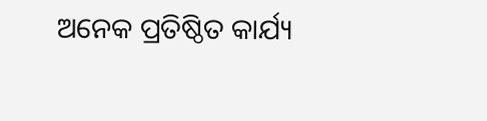ଅନେକ ପ୍ରତିଷ୍ଠିତ କାର୍ଯ୍ୟ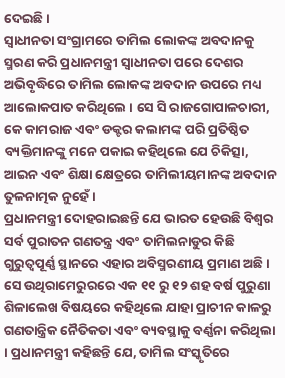ଦେଇଛି ।
ସ୍ୱାଧୀନତା ସଂଗ୍ରାମରେ ତାମିଲ ଲୋକଙ୍କ ଅବଦାନକୁ ସ୍ମରଣ କରି ପ୍ରଧାନମନ୍ତ୍ରୀ ସ୍ୱାଧୀନତା ପରେ ଦେଶର ଅଭିବୃଦ୍ଧିରେ ତାମିଲ ଲୋକଙ୍କ ଅବଦାନ ଉପରେ ମଧ୍ୟ ଆଲୋକପାତ କରିଥିଲେ । ସେ ସି ରାଜଗୋପାଳଚାରୀ, କେ କାମରାଜ ଏବଂ ଡକ୍ଟର କଲାମଙ୍କ ପରି ପ୍ରତିଷ୍ଠିତ ବ୍ୟକ୍ତିମାନଙ୍କୁ ମନେ ପକାଇ କହିଥିଲେ ଯେ ଚିକିତ୍ସା, ଆଇନ ଏବଂ ଶିକ୍ଷା କ୍ଷେତ୍ରରେ ତାମିଲୀୟମାନଙ୍କ ଅବଦାନ ତୁଳନାତ୍ମକ ନୁହେଁ ।
ପ୍ରଧାନମନ୍ତ୍ରୀ ଦୋହରାଇଛନ୍ତି ଯେ ଭାରତ ହେଉଛି ବିଶ୍ୱର ସର୍ବ ପୁରାତନ ଗଣତନ୍ତ୍ର ଏବଂ ତାମିଲନାଡୁର କିଛି ଗୁରୁତ୍ୱପୂର୍ଣ୍ଣ ସ୍ଥାନରେ ଏହାର ଅବିସ୍ମରଣୀୟ ପ୍ରମାଣ ଅଛି । ସେ ଉଥିରାମେରୁରରେ ଏକ ୧୧ ରୁ ୧୨ ଶହ ବର୍ଷ ପୁରୁଣା ଶିଳାଲେଖ ବିଷୟରେ କହିଥିଲେ ଯାହା ପ୍ରାଚୀନ କାଳରୁ ଗଣତାନ୍ତ୍ରିକ ନୈତିକତା ଏବଂ ବ୍ୟବସ୍ଥାକୁ ବର୍ଣ୍ଣନା କରିଥିଲା । ପ୍ରଧାନମନ୍ତ୍ରୀ କହିଛନ୍ତି ଯେ, ତାମିଲ ସଂସ୍କୃତିରେ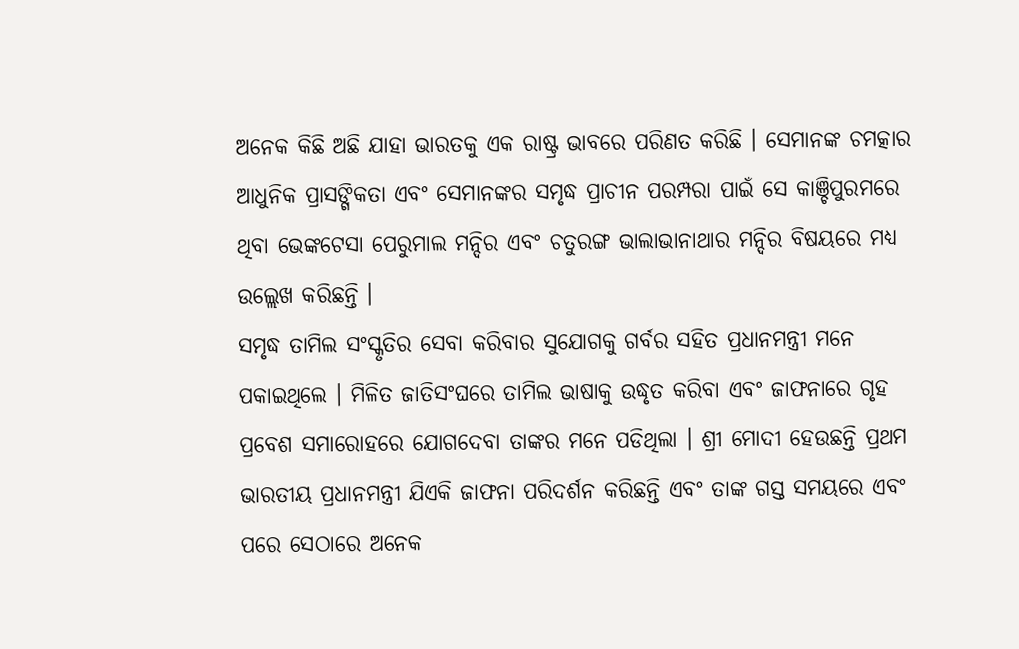ଅନେକ କିଛି ଅଛି ଯାହା ଭାରତକୁ ଏକ ରାଷ୍ଟ୍ର ଭାବରେ ପରିଣତ କରିଛି । ସେମାନଙ୍କ ଚମତ୍କାର ଆଧୁନିକ ପ୍ରାସଙ୍ଗିକତା ଏବଂ ସେମାନଙ୍କର ସମୃଦ୍ଧ ପ୍ରାଚୀନ ପରମ୍ପରା ପାଇଁ ସେ କାଞ୍ଚିପୁରମରେ ଥିବା ଭେଙ୍କଟେସା ପେରୁମାଲ ମନ୍ଦିର ଏବଂ ଚତୁରଙ୍ଗ ଭାଲାଭାନାଥାର ମନ୍ଦିର ବିଷୟରେ ମଧ୍ୟ ଉଲ୍ଲେଖ କରିଛନ୍ତି ।
ସମୃଦ୍ଧ ତାମିଲ ସଂସ୍କୃତିର ସେବା କରିବାର ସୁଯୋଗକୁ ଗର୍ବର ସହିତ ପ୍ରଧାନମନ୍ତ୍ରୀ ମନେ ପକାଇଥିଲେ । ମିଳିତ ଜାତିସଂଘରେ ତାମିଲ ଭାଷାକୁ ଉଦ୍ଧୃତ କରିବା ଏବଂ ଜାଫନାରେ ଗୃହ ପ୍ରବେଶ ସମାରୋହରେ ଯୋଗଦେବା ତାଙ୍କର ମନେ ପଡିଥିଲା । ଶ୍ରୀ ମୋଦୀ ହେଉଛନ୍ତି ପ୍ରଥମ ଭାରତୀୟ ପ୍ରଧାନମନ୍ତ୍ରୀ ଯିଏକି ଜାଫନା ପରିଦର୍ଶନ କରିଛନ୍ତି ଏବଂ ତାଙ୍କ ଗସ୍ତ ସମୟରେ ଏବଂ ପରେ ସେଠାରେ ଅନେକ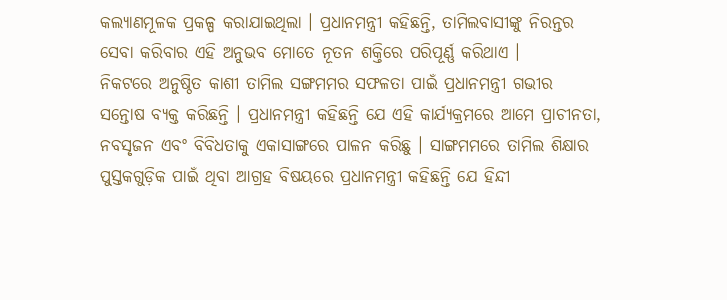କଲ୍ୟାଣମୂଳକ ପ୍ରକଳ୍ପ କରାଯାଇଥିଲା । ପ୍ରଧାନମନ୍ତ୍ରୀ କହିଛନ୍ତି, ତାମିଲବାସୀଙ୍କୁ ନିରନ୍ତର ସେବା କରିବାର ଏହି ଅନୁଭବ ମୋତେ ନୂତନ ଶକ୍ତିରେ ପରିପୂର୍ଣ୍ଣ କରିଥାଏ ।
ନିକଟରେ ଅନୁଷ୍ଠିତ କାଶୀ ତାମିଲ ସଙ୍ଗମମର ସଫଳତା ପାଇଁ ପ୍ରଧାନମନ୍ତ୍ରୀ ଗଭୀର ସନ୍ତୋଷ ବ୍ୟକ୍ତ କରିଛନ୍ତି । ପ୍ରଧାନମନ୍ତ୍ରୀ କହିଛନ୍ତି ଯେ ଏହି କାର୍ଯ୍ୟକ୍ରମରେ ଆମେ ପ୍ରାଚୀନତା, ନବସୃଜନ ଏବଂ ବିବିଧତାକୁ ଏକାସାଙ୍ଗରେ ପାଳନ କରିଛୁ । ସାଙ୍ଗମମରେ ତାମିଲ ଶିକ୍ଷାର ପୁସ୍ତକଗୁଡ଼ିକ ପାଇଁ ଥିବା ଆଗ୍ରହ ବିଷୟରେ ପ୍ରଧାନମନ୍ତ୍ରୀ କହିଛନ୍ତି ଯେ ହିନ୍ଦୀ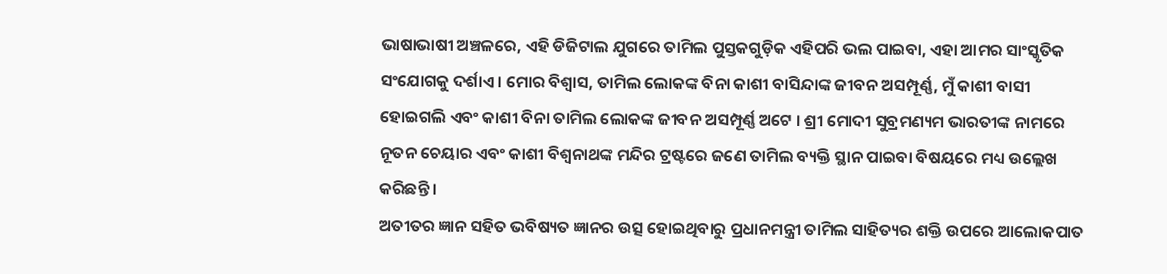ଭାଷାଭାଷୀ ଅଞ୍ଚଳରେ, ଏହି ଡିଜିଟାଲ ଯୁଗରେ ତାମିଲ ପୁସ୍ତକଗୁଡ଼ିକ ଏହିପରି ଭଲ ପାଇବା, ଏହା ଆମର ସାଂସ୍କୃତିକ ସଂଯୋଗକୁ ଦର୍ଶାଏ । ମୋର ବିଶ୍ୱାସ, ତାମିଲ ଲୋକଙ୍କ ବିନା କାଶୀ ବାସିନ୍ଦାଙ୍କ ଜୀବନ ଅସମ୍ପୂର୍ଣ୍ଣ, ମୁଁ କାଶୀ ବାସୀ ହୋଇଗଲି ଏବଂ କାଶୀ ବିନା ତାମିଲ ଲୋକଙ୍କ ଜୀବନ ଅସମ୍ପୂର୍ଣ୍ଣ ଅଟେ । ଶ୍ରୀ ମୋଦୀ ସୁବ୍ରମଣ୍ୟମ ଭାରତୀଙ୍କ ନାମରେ ନୂତନ ଚେୟାର ଏବଂ କାଶୀ ବିଶ୍ୱନାଥଙ୍କ ମନ୍ଦିର ଟ୍ରଷ୍ଟରେ ଜଣେ ତାମିଲ ବ୍ୟକ୍ତି ସ୍ଥାନ ପାଇବା ବିଷୟରେ ମଧ୍ୟ ଉଲ୍ଲେଖ କରିଛନ୍ତି ।
ଅତୀତର ଜ୍ଞାନ ସହିତ ଭବିଷ୍ୟତ ଜ୍ଞାନର ଉତ୍ସ ହୋଇଥିବାରୁ ପ୍ରଧାନମନ୍ତ୍ରୀ ତାମିଲ ସାହିତ୍ୟର ଶକ୍ତି ଉପରେ ଆଲୋକପାତ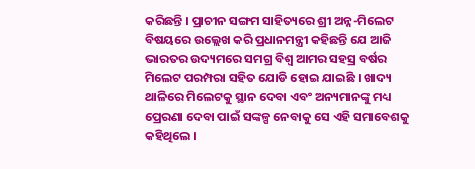କରିଛନ୍ତି । ପ୍ରାଚୀନ ସଙ୍ଗମ ସାହିତ୍ୟରେ ଶ୍ରୀ ଅନ୍ନ-ମିଲେଟ ବିଷୟରେ ଉଲ୍ଲେଖ କରି ପ୍ରଧାନମନ୍ତ୍ରୀ କହିଛନ୍ତି ଯେ ଆଜି ଭାରତର ଉଦ୍ୟମରେ ସମଗ୍ର ବିଶ୍ୱ ଆମର ସହସ୍ର ବର୍ଷର ମିଲେଟ ପରମ୍ପରା ସହିତ ଯୋଡି ହୋଇ ଯାଇଛି । ଖାଦ୍ୟ ଥାଳିରେ ମିଲେଟକୁ ସ୍ଥାନ ଦେବା ଏବଂ ଅନ୍ୟମାନଙ୍କୁ ମଧ୍ୟ ପ୍ରେରଣା ଦେବା ପାଇଁ ସଙ୍କଳ୍ପ ନେବାକୁ ସେ ଏହି ସମାବେଶକୁ କହିଥିଲେ ।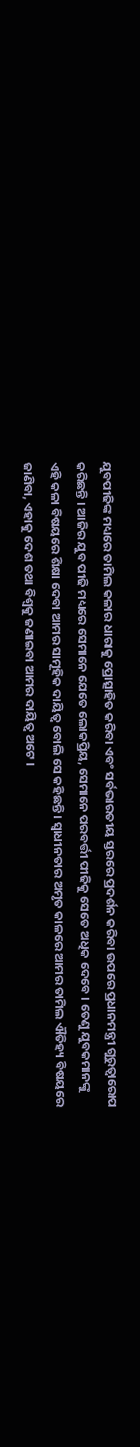ଯୁବପୀଢିଙ୍କ ମଧ୍ୟରେ ତାମିଲ କଳାର ଧାରାକୁ ପ୍ରୋତ୍ସାହିତ କରିବା ଏବଂ ସର୍ବଭାରତୀୟ ସ୍ତରରେ ପ୍ରଦର୍ଶନ କରିବା ଉପରେ ପ୍ରଧାନମନ୍ତ୍ରୀ ଗୁରୁତ୍ୱାରୋପ କରିଛନ୍ତି । ଆଜିର ଯୁବ ପୀଢି ମଧ୍ୟରେ ସେମାନେ ଯେତେ ଲୋକପ୍ରିୟ, ସେମାନେ ପରବର୍ତ୍ତୀ ପୀଢିକୁ ସେତେ ଅଧିକ ଦେବେ । ତେଣୁ ଯୁବକମାନଙ୍କୁ ଏହି କଳା ବିଷୟରେ ଶିକ୍ଷା ଦେବା ଆମର ସାମୂହିକ ଦାୟିତ୍ୱ ବୋଲି ସେ କହିଛନ୍ତି । ସ୍ୱାଧୀନତାର ଅମୃତ କାଳରେ ଆମର ତାମିଲ ଐତିହ୍ୟ ବିଷୟରେ ଜାଣିବା, ଏହାକୁ ଦେଶ ତଥା ବିଶ୍ୱକୁ ଜଣାଇବା ଆମର ଦାୟିତ୍ୱ ଅଟେ ।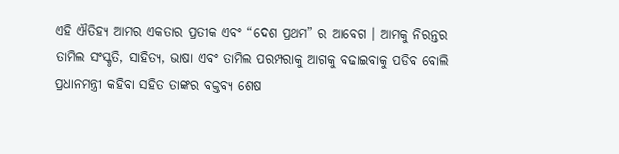ଏହି ଐତିହ୍ୟ ଆମର ଏକତାର ପ୍ରତୀକ ଏବଂ “ଦେଶ ପ୍ରଥମ” ର ଆବେଗ । ଆମକୁ ନିରନ୍ତର ତାମିଲ ସଂସ୍କୃତି, ସାହିତ୍ୟ, ଭାଷା ଏବଂ ତାମିଲ ପରମ୍ପରାକୁ ଆଗକୁ ବଢାଇବାକୁ ପଡିବ ବୋଲି ପ୍ରଧାନମନ୍ତ୍ରୀ କହିବା ସହିତ ତାଙ୍କର ବକ୍ତବ୍ୟ ଶେଷ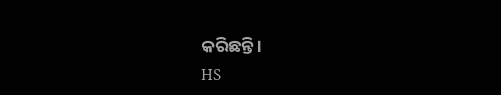କରିଛନ୍ତି ।
HS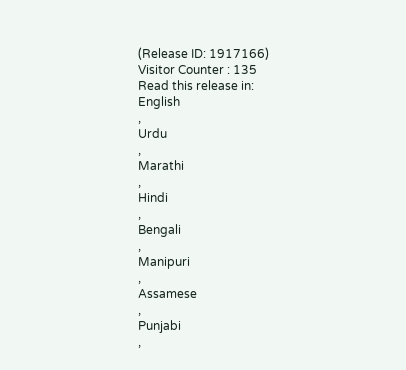(Release ID: 1917166)
Visitor Counter : 135
Read this release in:
English
,
Urdu
,
Marathi
,
Hindi
,
Bengali
,
Manipuri
,
Assamese
,
Punjabi
,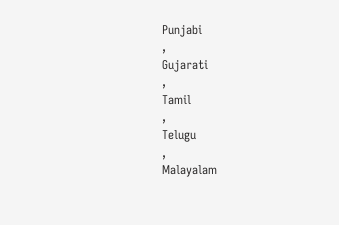Punjabi
,
Gujarati
,
Tamil
,
Telugu
,
Malayalam